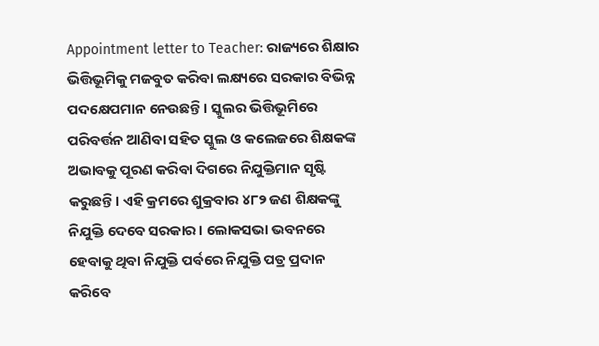Appointment letter to Teacher: ରାଜ୍ୟରେ ଶିକ୍ଷାର ଭିତ୍ତିଭୂମିକୁ ମଜବୁତ କରିବା ଲକ୍ଷ୍ୟରେ ସରକାର ବିଭିନ୍ନ ପଦକ୍ଷେପମାନ ନେଉଛନ୍ତି। ସ୍କୁଲର ଭିତ୍ତିଭୂମିରେ ପରିବର୍ତ୍ତନ ଆଣିବା ସହିତ ସ୍କୁଲ ଓ କଲେଜରେ ଶିକ୍ଷକଙ୍କ ଅଭାବକୁ ପୂରଣ କରିବା ଦିଗରେ ନିଯୁକ୍ତିମାନ ସୃଷ୍ଟି କରୁଛନ୍ତି। ଏହି କ୍ରମରେ ଶୁକ୍ରବାର ୪୮୨ ଜଣ ଶିକ୍ଷକଙ୍କୁ ନିଯୁକ୍ତି ଦେବେ ସରକାର। ଲୋକସଭା ଭବନରେ ହେବାକୁ ଥିବା ନିଯୁକ୍ତି ପର୍ବରେ ନିଯୁକ୍ତି ପତ୍ର ପ୍ରଦାନ କରିବେ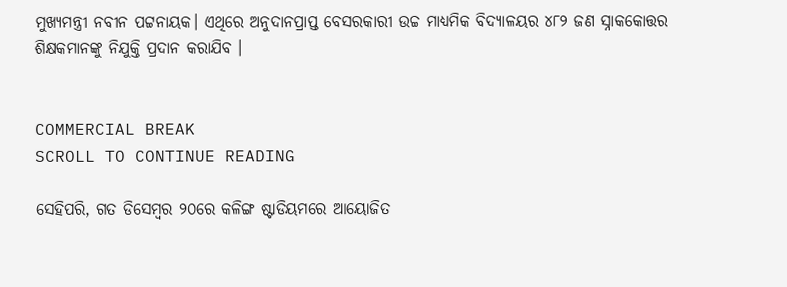ମୁଖ୍ୟମନ୍ତ୍ରୀ ନବୀନ ପଟ୍ଟନାୟକ। ଏଥିରେ ଅନୁଦାନପ୍ରାପ୍ତ ବେସରକାରୀ ଉଚ୍ଚ ମାଧ୍ୟମିକ ବିଦ୍ୟାଳୟର ୪୮୨ ଜଣ ସ୍ନାକକୋତ୍ତର ଶିକ୍ଷକମାନଙ୍କୁ ନିଯୁକ୍ତି ପ୍ରଦାନ କରାଯିବ ।


COMMERCIAL BREAK
SCROLL TO CONTINUE READING

ସେହିପରି, ଗତ ଡିସେମ୍ବର ୨୦ରେ କଳିଙ୍ଗ ଷ୍ଟାଡିୟମରେ ଆୟୋଜିତ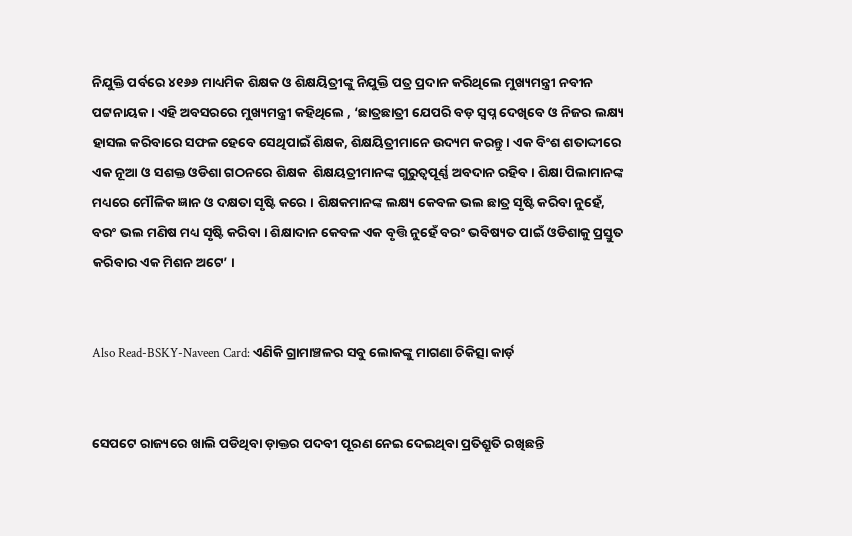ନିଯୁକ୍ତି ପର୍ବରେ ୪୧୬୬ ମାଧ୍ୟମିକ ଶିକ୍ଷକ ଓ ଶିକ୍ଷୟିତ୍ରୀଙ୍କୁ ନିଯୁକ୍ତି ପତ୍ର ପ୍ରଦାନ କରିଥିଲେ ମୁଖ୍ୟମନ୍ତ୍ରୀ ନବୀନ ପଟ୍ଟନାୟକ । ଏହି ଅବସରରେ ମୁଖ୍ୟମନ୍ତ୍ରୀ କହିଥିଲେ , ‘ଛାତ୍ରଛାତ୍ରୀ ଯେପରି ବଡ଼ ସ୍ୱପ୍ନ ଦେଖିବେ ଓ ନିଜର ଲକ୍ଷ୍ୟ ହାସଲ କରିବାରେ ସଫଳ ହେବେ ସେଥିପାଇଁ ଶିକ୍ଷକ, ଶିକ୍ଷୟିତ୍ରୀମାନେ ଉଦ୍ୟମ କରନ୍ତୁ । ଏକ ବିଂଶ ଶତାଦ୍ଦୀରେ ଏକ ନୂଆ ଓ ସଶକ୍ତ ଓଡିଶା ଗଠନରେ ଶିକ୍ଷକ  ଶିକ୍ଷୟତ୍ରୀମାନଙ୍କ ଗୁରୁତ୍ୱପୂର୍ଣ୍ଣ ଅବଦାନ ରହିବ। ଶିକ୍ଷା ପିଲାମାନଙ୍କ ମଧ୍ୟରେ ମୌଳିକ ଜ୍ଞାନ ଓ ଦକ୍ଷତା ସୃଷ୍ଟି କରେ । ଶିକ୍ଷକମାନଙ୍କ ଲକ୍ଷ୍ୟ କେବଳ ଭଲ ଛାତ୍ର ସୃଷ୍ଟି କରିବା ନୁହେଁ, ବରଂ ଭଲ ମଣିଷ ମଧ୍ୟ ସୃଷ୍ଟି କରିବା । ଶିକ୍ଷାଦାନ କେବଳ ଏକ ବୃତ୍ତି ନୁହେଁ ବରଂ ଭବିଷ୍ୟତ ପାଇଁ ଓଡିଶାକୁ ପ୍ରସ୍ତୁତ କରିବାର ଏକ ମିଶନ ଅଟେ’ ।


Also Read-BSKY-Naveen Card: ଏଣିକି ଗ୍ରାମାଞ୍ଚଳର ସବୁ ଲୋକଙ୍କୁ ମାଗଣା ଚିକିତ୍ସା କାର୍ଡ଼


ସେପଟେ ରାଜ୍ୟରେ ଖାଲି ପଡିଥିବା ଡ଼ାକ୍ତର ପଦବୀ ପୂରଣ ନେଇ ଦେଇଥିବା ପ୍ରତିଶ୍ରୁତି ରଖିଛନ୍ତି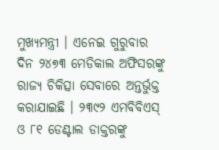ମୁଖ୍ୟମନ୍ତ୍ରୀ । ଏନେଇ ଗୁରୁବାର ଦିନ ୨୪୭୩ ମେଡିକାଲ ଅଫିସରଙ୍କୁ ରାଜ୍ୟ ଚିକିତ୍ସା ସେବାରେ ଅନ୍ତର୍ଭୁକ୍ତ କରାଯାଇଛି । ୨୩୯୨ ଏମବିବିଏସ୍ ଓ ୮୧ ଡେଣ୍ଟାଲ ଡାକ୍ତରଙ୍କୁ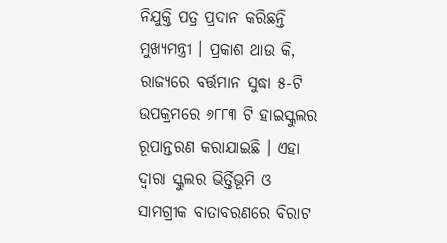ନିଯୁକ୍ତି ପତ୍ର ପ୍ରଦାନ କରିଛନ୍ତି ମୁଖ୍ୟମନ୍ତ୍ରୀ । ପ୍ରକାଶ ଥାଉ କି, ରାଜ୍ୟରେ ବର୍ତ୍ତମାନ ସୁଦ୍ଧା ୫-ଟି ଉପକ୍ରମରେ ୬୮୮୩ ଟି ହାଇସ୍କୁଲର ରୂପାନ୍ତରଣ କରାଯାଇଛି । ଏହା ଦ୍ୱାରା ସ୍କୁଲର ଭିର୍ତ୍ତିଭୂମି ଓ ସାମଗ୍ରୀକ ବାତାବରଣରେ ବିରାଟ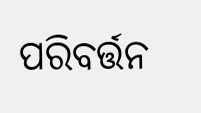ପରିବର୍ତ୍ତନ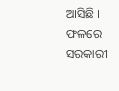ଆସିଛି । ଫଳରେ ସରକାରୀ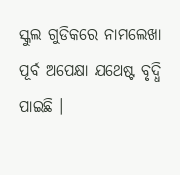ସ୍କୁଲ ଗୁଡିକରେ ନାମଲେଖା ପୂର୍ବ ଅପେକ୍ଷା ଯଥେଷ୍ଟ ବୃଦ୍ଧି ପାଇଛି ।